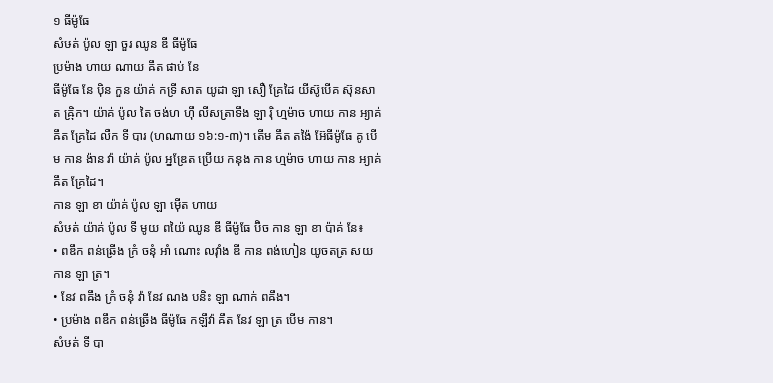១ ធីម៉ូធែ
សំឞត់ ប៉ូល ឡា ចួរ ឈូន ឌី ធីម៉ូធែ
ប្រម៉ាង ហាយ ណាយ ឝឹត ផាប់ នែ
ធីម៉ូធែ នែ ប៉ិន កួន យ៉ាគ់ កទ្រី សាត យូដា ឡា សឿ គ្រែដៃ យីស៊ូបើគ ស៊ុនសាត ឝ្រ៉ិក។ យ៉ាគ់ ប៉ូល តៃ ចង់ហ ហ៊ឹ លីសត្រាទឹង ឡា រ៉ិ ហ្មម៉ាច ហាយ កាន អ្យាគ់ ឝឹត គ្រែដៃ លឺក ទី បារ (ហណាយ ១៦:១-៣)។ តើម ឝឹត តង៉ៃ អ៊ែធីម៉ូធែ គូ បើម កាន ង៉ាន វ៉ា យ៉ាគ់ ប៉ូល អ្នឌ្រែត ប្រើយ កនុង កាន ហ្មម៉ាច ហាយ កាន អ្យាគ់ ឝឹត គ្រែដៃ។
កាន ឡា ខា យ៉ាគ់ ប៉ូល ឡា ម៉ើត ហាយ
សំឞត់ យ៉ាគ់ ប៉ូល ទី មូយ ពយ៉ៃ ឈូន ឌី ធីម៉ូធែ ប៊ិច កាន ឡា ខា ប៉ាគ់ នែ៖
• ពឌឹក ពន់ឆ្រើង ក្រំ ចនុំ អាំ ណោះ លវ៉ាំង ឌី កាន ពង់ហៀន យូចតត្រ សយ កាន ឡា ត្រ។
• នែវ ពឝឹង ក្រំ ចនុំ វ៉ា នែវ ណង បនិះ ឡា ណាក់ ពឝឹង។
• ប្រម៉ាង ពឌឹក ពន់ឆ្រើង ធីម៉ូធែ កឡឹវ៉ា ឝឹត នែវ ឡា ត្រ បើម កាន។
សំឞត់ ទី បា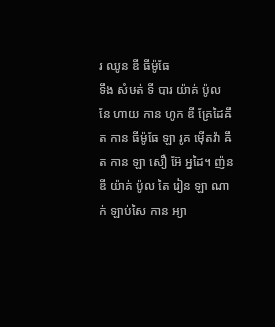រ ឈូន ឌី ធីម៉ូធែ
ទឹង សំឞត់ ទី បារ យ៉ាគ់ ប៉ូល នែ ហាយ កាន ហូក ឌី គ្រែដៃឝឹត កាន ធីម៉ូធែ ឡា រូគ ម៉ើតវ៉ា ឝឹត កាន ឡា សឿ អ៊ែ អ្នដៃ។ ញ៉ន ឌី យ៉ាគ់ ប៉ូល តៃ រៀន ឡា ណាក់ ឡាប់សៃ កាន អ្យា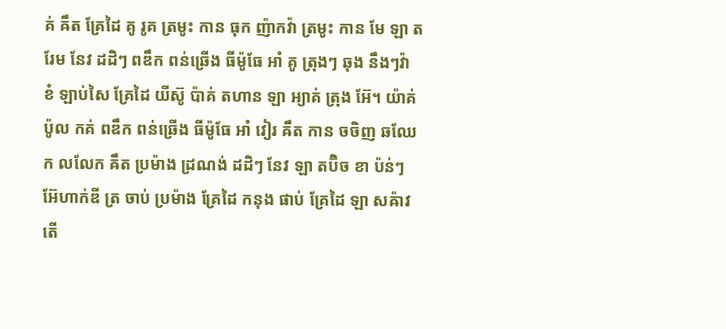គ់ ឝឹត គ្រែដៃ គូ រូគ ត្រមូះ កាន ធុក ញ៉ាកវ៉ា ត្រមូះ កាន មែ ឡា តរែម នែវ ដដិៗ ពឌឹក ពន់ឆ្រើង ធីម៉ូធែ អាំ គូ ត្រុងៗ ឆុង នឹងៗវ៉ា ខំ ឡាប់សៃ គ្រែដៃ យីស៊ូ ប៉ាគ់ តហាន ឡា អ្យាគ់ ត្រុង អ៊ែ។ យ៉ាគ់ ប៉ូល កគ់ ពឌឹក ពន់ឆ្រើង ធីម៉ូធែ អាំ វៀរ ឝឹត កាន ចចិញ ឆឈែក លលែក ឝឹត ប្រម៉ាង ដ្រណង់ ដដិៗ នែវ ឡា តប៊ិច ខា ប៉ន់ៗ អ៊ែហាក់ឌី ត្រ ចាប់ ប្រម៉ាង គ្រែដៃ កនុង ផាប់ គ្រែដៃ ឡា សឝ៉ាវ តើ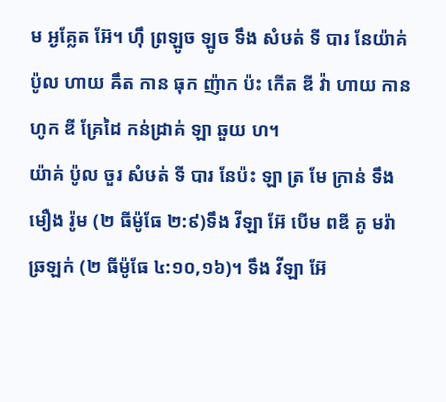ម អ្ងគ្លែត អ៊ែ។ ហ៊ឹ ព្រឡូច ឡូច ទឹង សំឞត់ ទី បារ នែយ៉ាគ់ ប៉ូល ហាយ ឝឹត កាន ធុក ញ៉ាក ប៉ះ កើត ឌី វ៉ា ហាយ កាន ហូក ឌី គ្រែដៃ កន់ដ្រាគ់ ឡា ឆួយ ហ។
យ៉ាគ់ ប៉ូល ចួរ សំឞត់ ទី បារ នែប៉ះ ឡា ត្រ មែ ក្រាន់ ទឹង មឿង រ៉ូម (២ ធីម៉ូធែ ២:៩)ទឹង វីឡា អ៊ែ បើម ពឌី គូ មរ៉ា ឆ្រឡក់ (២ ធីម៉ូធែ ៤:១០,១៦)។ ទឹង វីឡា អ៊ែ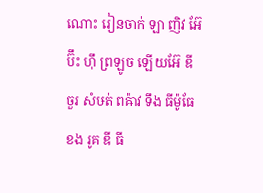ណោះ រៀនចាក់ ឡា ញិវ អ៊ែ ប៊ឹះ ហ៊ឹ ព្រឡូច ឡើយអ៊ែ ឌី ចួរ សំឞត់ ពឝ៉ាវ ទឹង ធីម៉ូធែខង រូគ ឌី ធី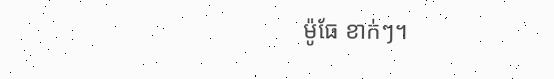ម៉ូធែ ខាក់ៗ។